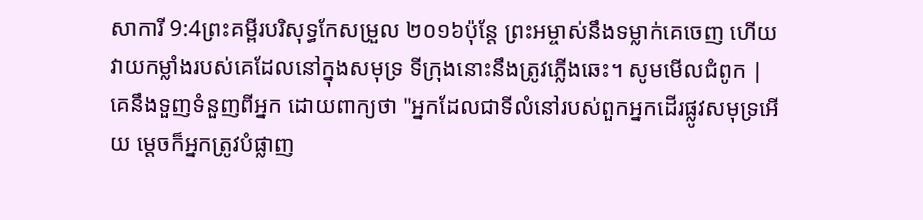សាការី 9:4ព្រះគម្ពីរបរិសុទ្ធកែសម្រួល ២០១៦ប៉ុន្តែ ព្រះអម្ចាស់នឹងទម្លាក់គេចេញ ហើយវាយកម្លាំងរបស់គេដែលនៅក្នុងសមុទ្រ ទីក្រុងនោះនឹងត្រូវភ្លើងឆេះ។ សូមមើលជំពូក |
គេនឹងទួញទំនួញពីអ្នក ដោយពាក្យថា "អ្នកដែលជាទីលំនៅរបស់ពួកអ្នកដើរផ្លូវសមុទ្រអើយ ម្តេចក៏អ្នកត្រូវបំផ្លាញ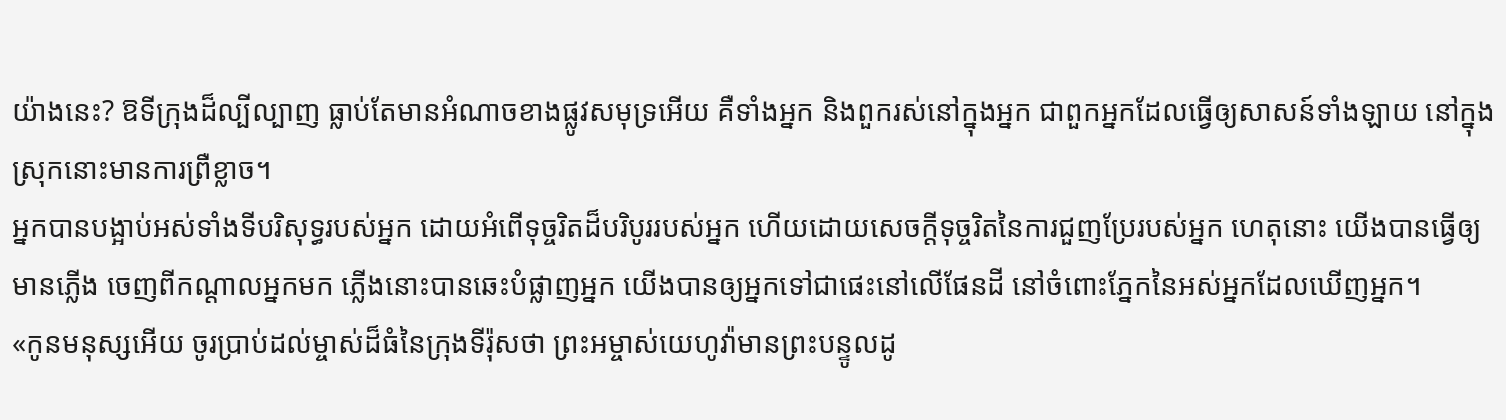យ៉ាងនេះ? ឱទីក្រុងដ៏ល្បីល្បាញ ធ្លាប់តែមានអំណាចខាងផ្លូវសមុទ្រអើយ គឺទាំងអ្នក និងពួករស់នៅក្នុងអ្នក ជាពួកអ្នកដែលធ្វើឲ្យសាសន៍ទាំងឡាយ នៅក្នុងស្រុកនោះមានការព្រឺខ្លាច។
អ្នកបានបង្អាប់អស់ទាំងទីបរិសុទ្ធរបស់អ្នក ដោយអំពើទុច្ចរិតដ៏បរិបូររបស់អ្នក ហើយដោយសេចក្ដីទុច្ចរិតនៃការជួញប្រែរបស់អ្នក ហេតុនោះ យើងបានធ្វើឲ្យមានភ្លើង ចេញពីកណ្ដាលអ្នកមក ភ្លើងនោះបានឆេះបំផ្លាញអ្នក យើងបានឲ្យអ្នកទៅជាផេះនៅលើផែនដី នៅចំពោះភ្នែកនៃអស់អ្នកដែលឃើញអ្នក។
«កូនមនុស្សអើយ ចូរប្រាប់ដល់ម្ចាស់ដ៏ធំនៃក្រុងទីរ៉ុសថា ព្រះអម្ចាស់យេហូវ៉ាមានព្រះបន្ទូលដូ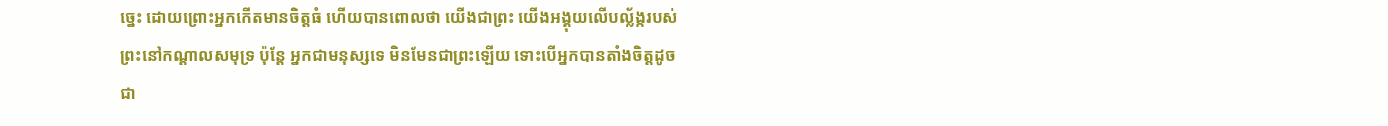ច្នេះ ដោយព្រោះអ្នកកើតមានចិត្តធំ ហើយបានពោលថា យើងជាព្រះ យើងអង្គុយលើបល្ល័ង្ករបស់ព្រះនៅកណ្ដាលសមុទ្រ ប៉ុន្តែ អ្នកជាមនុស្សទេ មិនមែនជាព្រះឡើយ ទោះបើអ្នកបានតាំងចិត្តដូចជា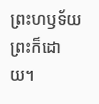ព្រះហឫទ័យព្រះក៏ដោយ។